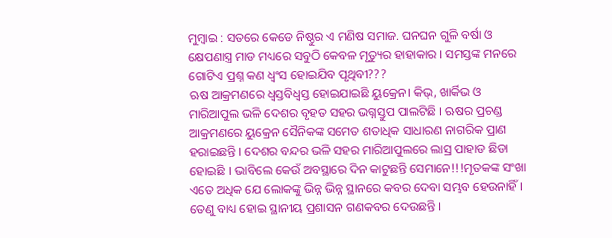ମୁମ୍ବାଇ : ସତରେ କେଡେ ନିଷ୍ଠୁର ଏ ମଣିଷ ସମାଜ. ଘନଘନ ଗୁଳି ବର୍ଷା ଓ କ୍ଷେପଣାସ୍ତ୍ର ମାଡ ମଧ୍ୟରେ ସବୁଠି କେବଳ ମୃତ୍ୟୁର ହାହାକାର । ସମସ୍ତଙ୍କ ମନରେ ଗୋଟିଏ ପ୍ରଶ୍ନ କଣ ଧ୍ଵଂସ ହୋଇଯିବ ପୃଥିବୀ???
ଋଷ ଆକ୍ରମଣରେ ଧ୍ବସ୍ତବିଧ୍ବସ୍ତ ହୋଇଯାଇଛି ୟୁକ୍ରେନ। କିଭ୍, ଖାର୍କିଭ ଓ ମାରିଆପୁଲ ଭଳି ଦେଶର ବୃହତ ସହର ଭଗ୍ନସ୍ତୁପ ପାଲଟିଛି । ଋଷର ପ୍ରଚଣ୍ଡ ଆକ୍ରମଣରେ ୟୁକ୍ରେନ ସୈନିକଙ୍କ ସମେତ ଶତାଧିକ ସାଧାରଣ ନାଗରିକ ପ୍ରାଣ ହରାଇଛନ୍ତି । ଦେଶର ବନ୍ଦର ଭଳି ସହର ମାରିଆପୁଲରେ ଲାସ୍ର ପାହାଡ ଛିଡା ହୋଇଛି । ଭାବିଲେ କେଉଁ ଅବସ୍ଥାରେ ଦିନ କାଟୁଛନ୍ତି ସେମାନେ!!!ମୃତକଙ୍କ ସଂଖା ଏତେ ଅଧିକ ଯେ ଲୋକଙ୍କୁ ଭିନ୍ନ ଭିନ୍ନ ସ୍ଥାନରେ କବର ଦେବା ସମ୍ଭବ ହେଉନାହିଁ । ତେଣୁ ବାଧ୍ୟ ହୋଇ ସ୍ଥାନୀୟ ପ୍ରଶାସନ ଗଣକବର ଦେଉଛନ୍ତି ।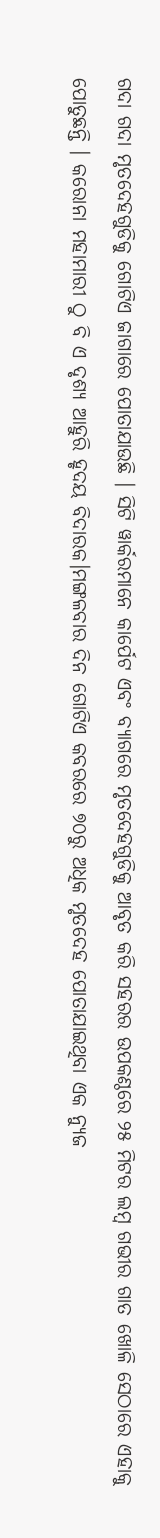ଗଦା ଗଦା ମୃତଦେହଗୁଡିକୁ ଗୋଟିଏ ଜାଗାରେ ପୋତାଯାଉଛି । ସିଟି ୱାର୍କରମାନେ କାର୍ପେଟ ଏବଂ ବ୍ୟାଗରେ ମୃତଦେହଗୁଡିକୁ ଆବୃତ କରି ସହରର ଉପକଣ୍ଠରେ ୨୫ ମିଟର ଲମ୍ବ ଗଭୀର ଗାତ ଖୋଳି ସେଠାରେ ଏହାକୁ ପୋତୁଛନ୍ତି । କରୋନା ମହାମାରୀ ଠୁ ବି ଏ ଦୃଶ୍ୟ ଆହୁରି ହୃଦୟ ବିଦାରକ।ମଙ୍ଗଳବାର ଦିନ ଗୋଟିଏ କବରରେ ୭୦ରୁ ଅଧିକ ମୃତଦେହ ପୋତାଯାଇଥିବା ଏକ ନ୍ୟୁଜ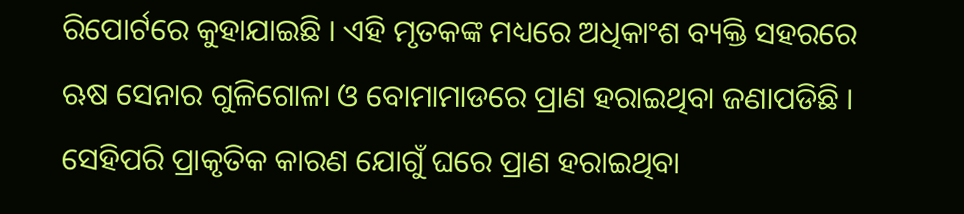ରିପୋର୍ଟରେ କୁହାଯାଇଛି । ଏହି ମୃତକଙ୍କ ମଧ୍ୟରେ ଅଧିକାଂଶ ବ୍ୟକ୍ତି ସହରରେ ଋଷ ସେନାର ଗୁଳିଗୋଳା ଓ ବୋମାମାଡରେ ପ୍ରାଣ ହରାଇଥିବା ଜଣାପଡିଛି ।
ସେହିପରି ପ୍ରାକୃତିକ କାରଣ ଯୋଗୁଁ ଘରେ ପ୍ରାଣ ହରାଇଥିବା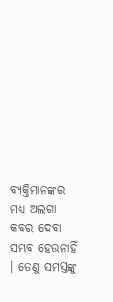ବ୍ୟକ୍ତିମାନଙ୍କର ମଧ୍ୟ ଅଲଗା କବର ଦେବା ସମ୍ଭବ ହେଉନାହିଁ । ତେଣୁ ସମସ୍ତଙ୍କୁ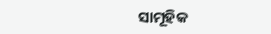ସାମୂହିକ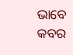ଭାବେ କବର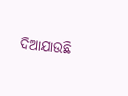ଦିଆଯାଉଛି